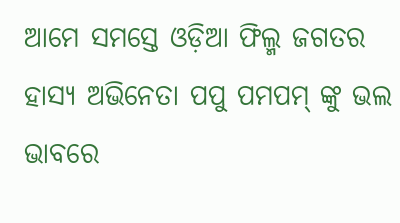ଆମେ ସମସ୍ତେ ଓଡ଼ିଆ ଫିଲ୍ମ ଜଗତର ହାସ୍ୟ ଅଭିନେତା ପପୁ ପମପମ୍ ଙ୍କୁ ଭଲ ଭାବରେ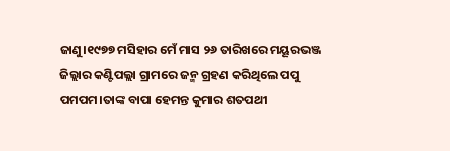ଜାଣୁ।୧୯୭୭ ମସିହାର ମେଁ ମାସ ୨୬ ତାରିଖରେ ମୟୂରଭଞ୍ଜ ଜିଲ୍ଲାର କଣ୍ଟିପଲ୍ଲା ଗ୍ରାମରେ ଜନ୍ମ ଗ୍ରହଣ କରିଥିଲେ ପପୁ ପମପମ।ତାଙ୍କ ବାପା ହେମନ୍ତ କୁମାର ଶତପଥୀ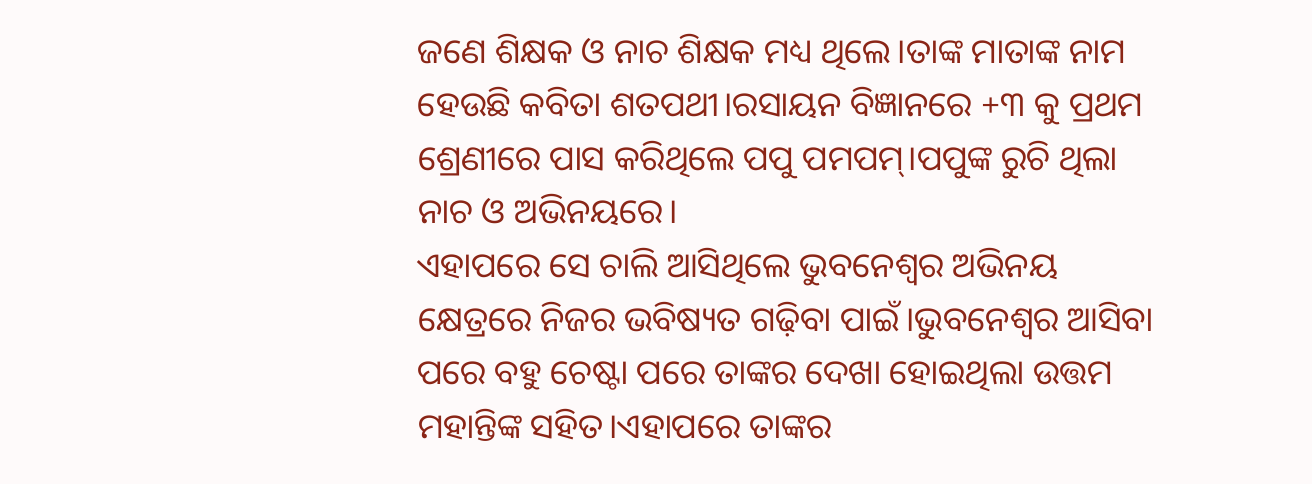ଜଣେ ଶିକ୍ଷକ ଓ ନାଚ ଶିକ୍ଷକ ମଧ୍ୟ ଥିଲେ।ତାଙ୍କ ମାତାଙ୍କ ନାମ ହେଉଛି କବିତା ଶତପଥୀ।ରସାୟନ ବିଜ୍ଞାନରେ +୩ କୁ ପ୍ରଥମ ଶ୍ରେଣୀରେ ପାସ କରିଥିଲେ ପପୁ ପମପମ୍।ପପୁଙ୍କ ରୁଚି ଥିଲା ନାଚ ଓ ଅଭିନୟରେ।
ଏହାପରେ ସେ ଚାଲି ଆସିଥିଲେ ଭୁବନେଶ୍ୱର ଅଭିନୟ କ୍ଷେତ୍ରରେ ନିଜର ଭବିଷ୍ୟତ ଗଢ଼ିବା ପାଇଁ।ଭୁବନେଶ୍ୱର ଆସିବା ପରେ ବହୁ ଚେଷ୍ଟା ପରେ ତାଙ୍କର ଦେଖା ହୋଇଥିଲା ଉତ୍ତମ ମହାନ୍ତିଙ୍କ ସହିତ।ଏହାପରେ ତାଙ୍କର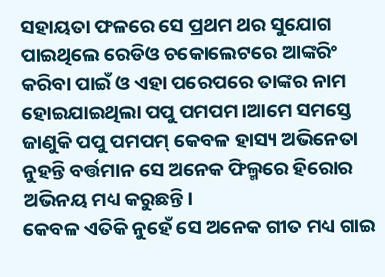ସହାୟତା ଫଳରେ ସେ ପ୍ରଥମ ଥର ସୁଯୋଗ ପାଇଥିଲେ ରେଡିଓ ଚକୋଲେଟରେ ଆଙ୍କରିଂ କରିବା ପାଇଁ ଓ ଏହା ପରେପରେ ତାଙ୍କର ନାମ ହୋଇଯାଇଥିଲା ପପୁ ପମପମ।ଆମେ ସମସ୍ତେ ଜାଣୁକି ପପୁ ପମପମ୍ କେବଳ ହାସ୍ୟ ଅଭିନେତା ନୁହନ୍ତି ବର୍ତ୍ତମାନ ସେ ଅନେକ ଫିଲ୍ମରେ ହିରୋର ଅଭିନୟ ମଧ୍ୟ କରୁଛନ୍ତି।
କେବଳ ଏତିକି ନୁହେଁ ସେ ଅନେକ ଗୀତ ମଧ୍ୟ ଗାଇ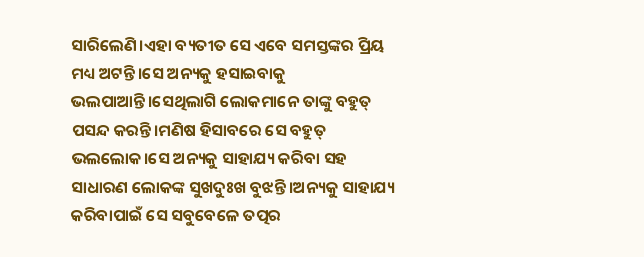ସାରିଲେଣି।ଏହା ବ୍ୟତୀତ ସେ ଏବେ ସମସ୍ତଙ୍କର ପ୍ରିୟ ମଧ୍ୟ ଅଟନ୍ତି।ସେ ଅନ୍ୟକୁ ହସାଇବାକୁ ଭଲପାଆନ୍ତି।ସେଥିଲାଗି ଲୋକମାନେ ତାଙ୍କୁ ବହୁତ୍ ପସନ୍ଦ କରନ୍ତି।ମଣିଷ ହିସାବରେ ସେ ବହୁତ୍ ଭଲଲୋକ।ସେ ଅନ୍ୟକୁ ସାହାଯ୍ୟ କରିବା ସହ ସାଧାରଣ ଲୋକଙ୍କ ସୁଖଦୁଃଖ ବୁଝନ୍ତି।ଅନ୍ୟକୁ ସାହାଯ୍ୟ କରିବାପାଇଁ ସେ ସବୁବେଳେ ତତ୍ପର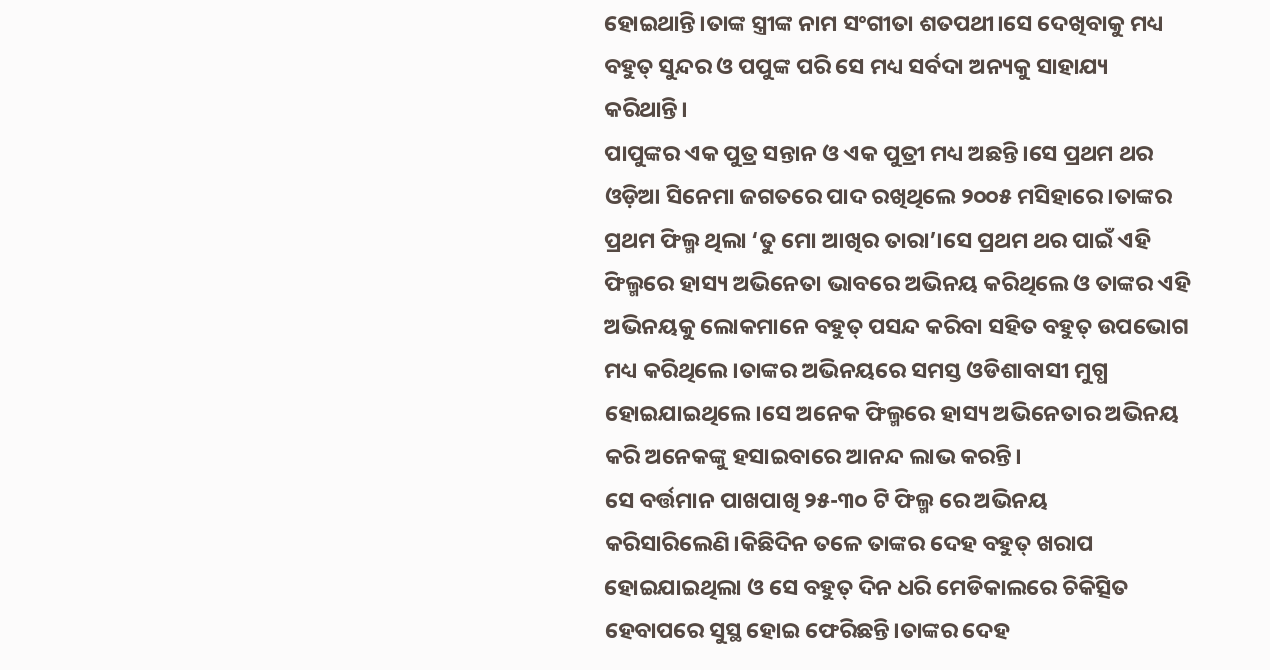ହୋଇଥାନ୍ତି।ତାଙ୍କ ସ୍ତ୍ରୀଙ୍କ ନାମ ସଂଗୀତା ଶତପଥୀ।ସେ ଦେଖିବାକୁ ମଧ୍ୟ ବହୁତ୍ ସୁନ୍ଦର ଓ ପପୁଙ୍କ ପରି ସେ ମଧ୍ୟ ସର୍ବଦା ଅନ୍ୟକୁ ସାହାଯ୍ୟ କରିଥାନ୍ତି।
ପାପୁଙ୍କର ଏକ ପୁତ୍ର ସନ୍ତାନ ଓ ଏକ ପୁତ୍ରୀ ମଧ୍ୟ ଅଛନ୍ତି।ସେ ପ୍ରଥମ ଥର ଓଡ଼ିଆ ସିନେମା ଜଗତରେ ପାଦ ରଖିଥିଲେ ୨୦୦୫ ମସିହାରେ।ତାଙ୍କର ପ୍ରଥମ ଫିଲ୍ମ ଥିଲା ‘ତୁ ମୋ ଆଖିର ତାରା’।ସେ ପ୍ରଥମ ଥର ପାଇଁ ଏହି ଫିଲ୍ମରେ ହାସ୍ୟ ଅଭିନେତା ଭାବରେ ଅଭିନୟ କରିଥିଲେ ଓ ତାଙ୍କର ଏହି ଅଭିନୟକୁ ଲୋକମାନେ ବହୁତ୍ ପସନ୍ଦ କରିବା ସହିତ ବହୁତ୍ ଉପଭୋଗ ମଧ୍ୟ କରିଥିଲେ।ତାଙ୍କର ଅଭିନୟରେ ସମସ୍ତ ଓଡିଶାବାସୀ ମୁଗ୍ଧ ହୋଇଯାଇଥିଲେ।ସେ ଅନେକ ଫିଲ୍ମରେ ହାସ୍ୟ ଅଭିନେତାର ଅଭିନୟ କରି ଅନେକଙ୍କୁ ହସାଇବାରେ ଆନନ୍ଦ ଲାଭ କରନ୍ତି।
ସେ ବର୍ତ୍ତମାନ ପାଖପାଖି ୨୫-୩୦ ଟି ଫିଲ୍ମ ରେ ଅଭିନୟ କରିସାରିଲେଣି।କିଛିଦିନ ତଳେ ତାଙ୍କର ଦେହ ବହୁତ୍ ଖରାପ ହୋଇଯାଇଥିଲା ଓ ସେ ବହୁତ୍ ଦିନ ଧରି ମେଡିକାଲରେ ଚିକିତ୍ସିତ ହେବାପରେ ସୁସ୍ଥ ହୋଇ ଫେରିଛନ୍ତି।ତାଙ୍କର ଦେହ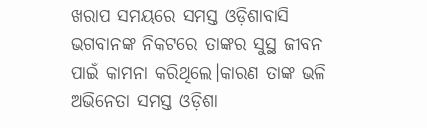ଖରାପ ସମୟରେ ସମସ୍ତ ଓଡ଼ିଶାବାସି ଭଗବାନଙ୍କ ନିକଟରେ ତାଙ୍କର ସୁସ୍ଥ ଜୀବନ ପାଇଁ କାମନା କରିଥିଲେ।କାରଣ ତାଙ୍କ ଭଳି ଅଭିନେତା ସମସ୍ତ ଓଡ଼ିଶା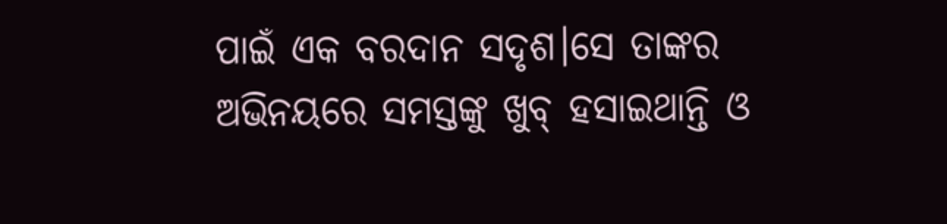ପାଇଁ ଏକ ବରଦାନ ସଦୃଶ।ସେ ତାଙ୍କର ଅଭିନୟରେ ସମସ୍ତଙ୍କୁ ଖୁବ୍ ହସାଇଥାନ୍ତି ଓ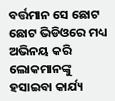ବର୍ତ୍ତମାନ ସେ ଛୋଟ ଛୋଟ ଭିଡିଓରେ ମଧ୍ୟ ଅଭିନୟ କରି ଲୋକମାନଙ୍କୁ ହସାଇବା କାର୍ଯ୍ୟ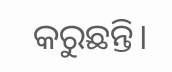କରୁଛନ୍ତି।